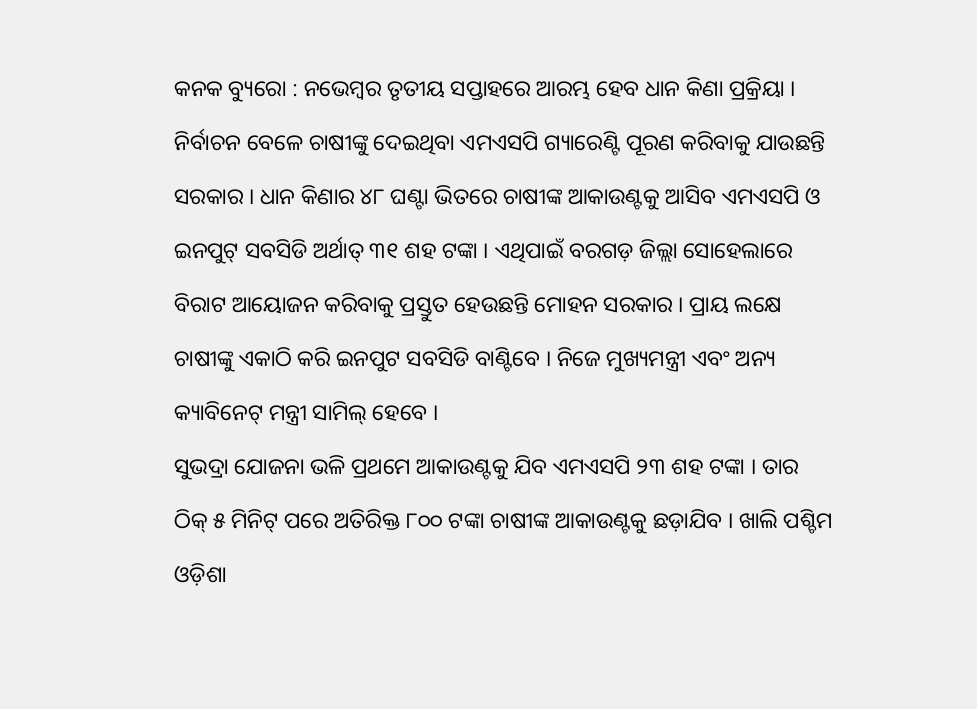କନକ ବ୍ୟୁରୋ : ନଭେମ୍ବର ତୃତୀୟ ସପ୍ତାହରେ ଆରମ୍ଭ ହେବ ଧାନ କିଣା ପ୍ରକ୍ରିୟା । ନିର୍ବାଚନ ବେଳେ ଚାଷୀଙ୍କୁ ଦେଇଥିବା ଏମଏସପି ଗ୍ୟାରେଣ୍ଟି ପୂରଣ କରିବାକୁ ଯାଉଛନ୍ତି ସରକାର । ଧାନ କିଣାର ୪୮ ଘଣ୍ଟା ଭିତରେ ଚାଷୀଙ୍କ ଆକାଉଣ୍ଟକୁ ଆସିବ ଏମଏସପି ଓ ଇନପୁଟ୍ ସବସିଡି ଅର୍ଥାତ୍ ୩୧ ଶହ ଟଙ୍କା । ଏଥିପାଇଁ ବରଗଡ଼ ଜିଲ୍ଲା ସୋହେଲାରେ ବିରାଟ ଆୟୋଜନ କରିବାକୁ ପ୍ରସ୍ତୁତ ହେଉଛନ୍ତି ମୋହନ ସରକାର । ପ୍ରାୟ ଲକ୍ଷେ ଚାଷୀଙ୍କୁ ଏକାଠି କରି ଇନପୁଟ ସବସିଡି ବାଣ୍ଟିବେ । ନିଜେ ମୁଖ୍ୟମନ୍ତ୍ରୀ ଏବଂ ଅନ୍ୟ କ୍ୟାବିନେଟ୍ ମନ୍ତ୍ରୀ ସାମିଲ୍ ହେବେ ।
ସୁଭଦ୍ରା ଯୋଜନା ଭଳି ପ୍ରଥମେ ଆକାଉଣ୍ଟକୁ ଯିବ ଏମଏସପି ୨୩ ଶହ ଟଙ୍କା । ତାର ଠିକ୍ ୫ ମିନିଟ୍ ପରେ ଅତିରିକ୍ତ ୮୦୦ ଟଙ୍କା ଚାଷୀଙ୍କ ଆକାଉଣ୍ଟକୁ ଛଡ଼ାଯିବ । ଖାଲି ପଶ୍ଚିମ ଓଡ଼ିଶା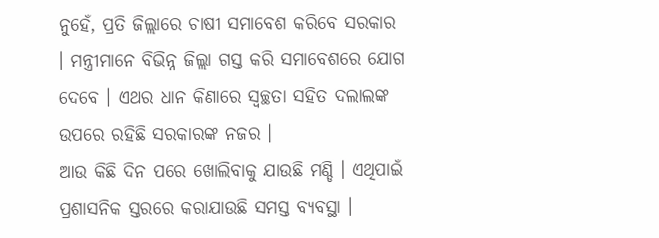ନୁହେଁ, ପ୍ରତି ଜିଲ୍ଲାରେ ଚାଷୀ ସମାବେଶ କରିବେ ସରକାର । ମନ୍ତ୍ରୀମାନେ ବିଭିନ୍ନ ଜିଲ୍ଲା ଗସ୍ତ କରି ସମାବେଶରେ ଯୋଗ ଦେବେ । ଏଥର ଧାନ କିଣାରେ ସ୍ବଚ୍ଛତା ସହିତ ଦଲାଲଙ୍କ ଉପରେ ରହିଛି ସରକାରଙ୍କ ନଜର ।
ଆଉ କିଛି ଦିନ ପରେ ଖୋଲିବାକୁ ଯାଉଛି ମଣ୍ଡି । ଏଥିପାଇଁ ପ୍ରଶାସନିକ ସ୍ତରରେ କରାଯାଉଛି ସମସ୍ତ ବ୍ୟବସ୍ଥା ।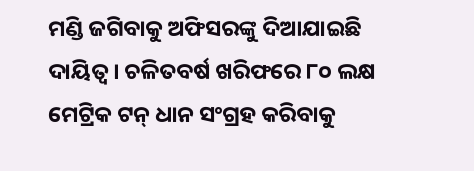ମଣ୍ଡି ଜଗିବାକୁ ଅଫିସରଙ୍କୁ ଦିଆଯାଇଛି ଦାୟିତ୍ବ । ଚଳିତବର୍ଷ ଖରିଫରେ ୮୦ ଲକ୍ଷ ମେଟ୍ରିକ ଟନ୍ ଧାନ ସଂଗ୍ରହ କରିବାକୁ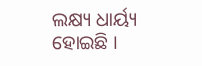ଲକ୍ଷ୍ୟ ଧାର୍ୟ୍ୟ ହୋଇଛି ।